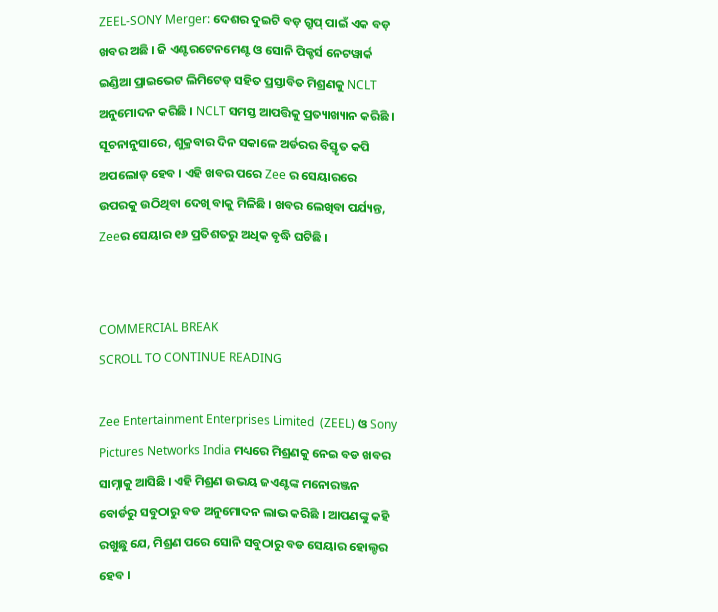ZEEL-SONY Merger: ଦେଶର ଦୁଇଟି ବଡ଼ ଗ୍ରୁପ୍ ପାଇଁ ଏକ ବଡ଼ ଖବର ଅଛି । ଜି ଏଣ୍ଟରଟେନମେଣ୍ଟ ଓ ସୋନି ପିକ୍ଚର୍ସ ନେଟୱାର୍କ ଇଣ୍ଡିଆ ପ୍ରାଇଭେଟ ଲିମିଟେଡ୍ ସହିତ ପ୍ରସ୍ତାବିତ ମିଶ୍ରଣକୁ NCLT ଅନୁମୋଦନ କରିଛି । NCLT ସମସ୍ତ ଆପତ୍ତିକୁ ପ୍ରତ୍ୟାଖ୍ୟାନ କରିଛି । ସୂଚନାନୁସାରେ, ଶୁକ୍ରବାର ଦିନ ସକାଳେ ଅର୍ଡରର ବିସ୍ତୃତ କପି ଅପଲୋଡ୍ ହେବ । ଏହି ଖବର ପରେ Zee ର ସେୟାରରେ ଉପରକୁ ଉଠିଥିବା ଦେଖି ବାକୁ ମିଳିଛି । ଖବର ଲେଖିବା ପର୍ଯ୍ୟନ୍ତ, Zeeର ସେୟାର ୧୬ ପ୍ରତିଶତରୁ ଅଧିକ ବୃଦ୍ଧି ଘଟିଛି ।


COMMERCIAL BREAK
SCROLL TO CONTINUE READING

Zee Entertainment Enterprises Limited  (ZEEL) ଓ Sony Pictures Networks India ମଧ୍ୟରେ ମିଶ୍ରଣକୁ ନେଇ ବଡ ଖବର ସାମ୍ନାକୁ ଆସିଛି । ଏହି ମିଶ୍ରଣ ଉଭୟ ଜଏଣ୍ଟଙ୍କ ମନୋରଞ୍ଜନ ବୋର୍ଡରୁ ସବୁଠାରୁ ବଡ ଅନୁମୋଦନ ଲାଭ କରିଛି । ଆପଣଙ୍କୁ କହି ରଖୁଛୁ ଯେ, ମିଶ୍ରଣ ପରେ ସୋନି ସବୁଠାରୁ ବଡ ସେୟାର ହୋଲ୍ଡର ହେବ ।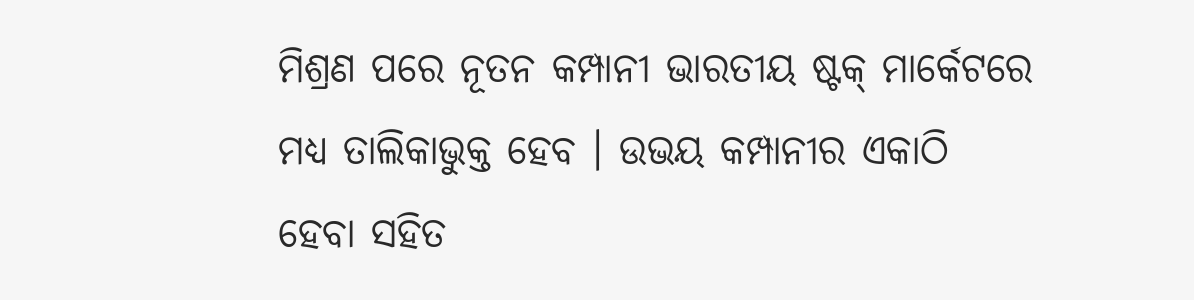ମିଶ୍ରଣ ପରେ ନୂତନ କମ୍ପାନୀ ଭାରତୀୟ ଷ୍ଟକ୍ ମାର୍କେଟରେ ମଧ୍ୟ ତାଲିକାଭୁକ୍ତ ହେବ । ଉଭୟ କମ୍ପାନୀର ଏକାଠି ହେବା ସହିତ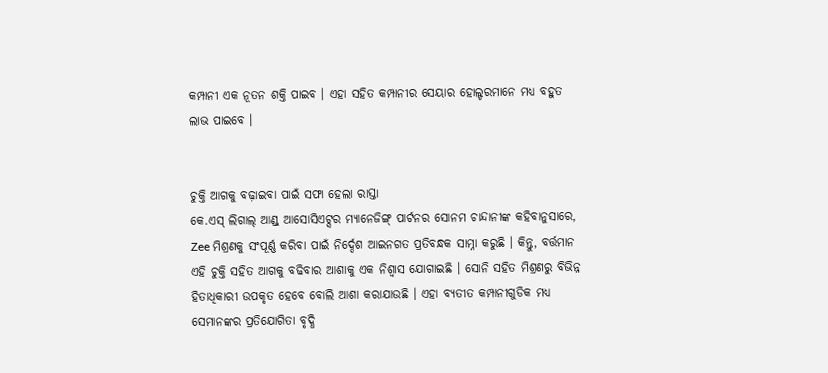କମ୍ପାନୀ ଏକ ନୂତନ ଶକ୍ତି ପାଇବ । ଏହା ସହିତ କମ୍ପାନୀର ସେୟାର ହୋଲ୍ଡରମାନେ ମଧ୍ୟ ବହୁତ ଲାଭ ପାଇବେ ।


ଚୁକ୍ତି ଆଗକୁ ବଢ଼ାଇବା ପାଇଁ ସଫା ହେଲା ରାସ୍ତା
କେ.ଏସ୍ ଲିଗାଲ୍ ଆଣ୍ଡ୍ ଆସୋସିଏଟ୍ସର ମ୍ୟାନେଜିଙ୍ଗ୍ ପାର୍ଟନର ସୋନମ ଚାନ୍ଦାନୀଙ୍କ କହିବାନୁସାରେ, Zee ମିଶ୍ରଣକୁ ସଂପୂର୍ଣ୍ଣ କରିବା ପାଇଁ ନିର୍ଦ୍ଦେଶ ଆଇନଗତ ପ୍ରତିବନ୍ଧକ ସାମ୍ନା କରୁଛି । କିନ୍ତୁ, ବର୍ତ୍ତମାନ ଏହି ଚୁକ୍ତି ସହିତ ଆଗକୁ ବଢିବାର ଆଶାକୁ ଏକ ନିଶ୍ୱାସ ଯୋଗାଇଛି । ସୋନି ସହିତ ମିଶ୍ରଣରୁ ବିଭିନ୍ନ ହିତାଧିକାରୀ ଉପକୃତ ହେବେ ବୋଲି ଆଶା କରାଯାଉଛି । ଏହା ବ୍ୟତୀତ କମ୍ପାନୀଗୁଡିକ ମଧ୍ୟ ସେମାନଙ୍କର ପ୍ରତିଯୋଗିତା ବୃଦ୍ଧି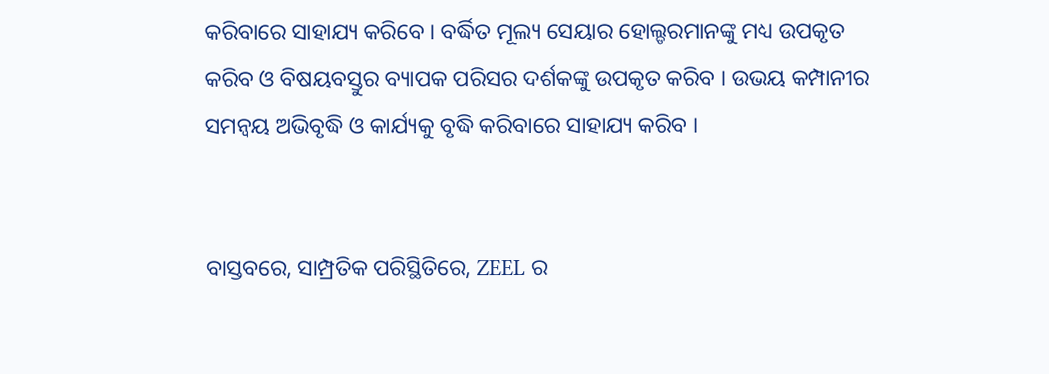କରିବାରେ ସାହାଯ୍ୟ କରିବେ । ବର୍ଦ୍ଧିତ ମୂଲ୍ୟ ସେୟାର ହୋଲ୍ଡରମାନଙ୍କୁ ମଧ୍ୟ ଉପକୃତ କରିବ ଓ ବିଷୟବସ୍ତୁର ବ୍ୟାପକ ପରିସର ଦର୍ଶକଙ୍କୁ ଉପକୃତ କରିବ । ଉଭୟ କମ୍ପାନୀର ସମନ୍ୱୟ ଅଭିବୃଦ୍ଧି ଓ କାର୍ଯ୍ୟକୁ ବୃଦ୍ଧି କରିବାରେ ସାହାଯ୍ୟ କରିବ ।


ବାସ୍ତବରେ, ସାମ୍ପ୍ରତିକ ପରିସ୍ଥିତିରେ, ZEEL ର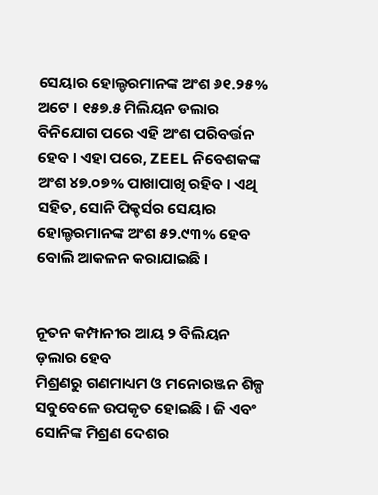ସେୟାର ହୋଲ୍ଡରମାନଙ୍କ ଅଂଶ ୬୧.୨୫% ଅଟେ । ୧୫୭.୫ ମିଲିୟନ ଡଲାର ବିନିଯୋଗ ପରେ ଏହି ଅଂଶ ପରିବର୍ତ୍ତନ ହେବ । ଏହା ପରେ, ZEEL ନିବେଶକଙ୍କ ଅଂଶ ୪୭.୦୭% ପାଖାପାଖି ରହିବ । ଏଥି ସହିତ, ସୋନି ପିକ୍ଚର୍ସର ସେୟାର ହୋଲ୍ଡରମାନଙ୍କ ଅଂଶ ୫୨.୯୩% ହେବ ବୋଲି ଆକଳନ କରାଯାଇଛି ।


ନୂତନ କମ୍ପାନୀର ଆୟ ୨ ବିଲିୟନ ଡ଼ଲାର ହେବ
ମିଶ୍ରଣରୁ ଗଣମାଧ୍ୟମ ଓ ମନୋରଞ୍ଜନ ଶିଳ୍ପ ସବୁବେଳେ ଉପକୃତ ହୋଇଛି । ଜି ଏବଂ ସୋନିଙ୍କ ମିଶ୍ରଣ ଦେଶର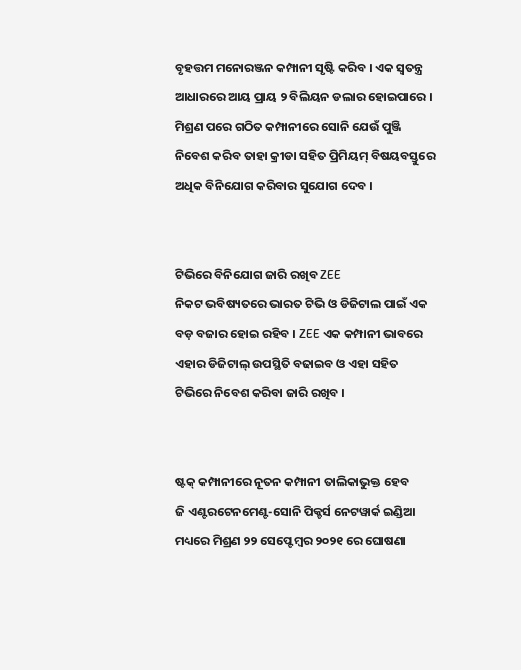ବୃହତ୍ତମ ମନୋରଞ୍ଜନ କମ୍ପାନୀ ସୃଷ୍ଟି କରିବ । ଏକ ସ୍ୱତନ୍ତ୍ର ଆଧାରରେ ଆୟ ପ୍ରାୟ ୨ ବିଲିୟନ ଡଲାର ହୋଇପାରେ । ମିଶ୍ରଣ ପରେ ଗଠିତ କମ୍ପାନୀରେ ସୋନି ଯେଉଁ ପୁଞ୍ଜି ନିବେଶ କରିବ ତାହା କ୍ରୀଡା ସହିତ ପ୍ରିମିୟମ୍ ବିଷୟବସ୍ତୁରେ ଅଧିକ ବିନିଯୋଗ କରିବାର ସୁଯୋଗ ଦେବ ।


ଟିଭିରେ ବିନିଯୋଗ ଜାରି ରଖିବ ZEE
ନିକଟ ଭବିଷ୍ୟତରେ ଭାରତ ଟିଭି ଓ ଡିଜିଟାଲ ପାଇଁ ଏକ ବଡ଼ ବଜାର ହୋଇ ରହିବ । ZEE ଏକ କମ୍ପାନୀ ଭାବରେ ଏହାର ଡିଜିଟାଲ୍ ଉପସ୍ଥିତି ବଢାଇବ ଓ ଏହା ସହିତ ଟିଭିରେ ନିବେଶ କରିବା ଜାରି ରଖିବ ।


ଷ୍ଟକ୍ କମ୍ପାନୀରେ ନୂତନ କମ୍ପାନୀ ତାଲିକାଭୁକ୍ତ ହେବ
ଜି ଏଣ୍ଟରଟେନମେଣ୍ଟ-ସୋନି ପିକ୍ଚର୍ସ ନେଟୱାର୍କ ଇଣ୍ଡିଆ ମଧ୍ୟରେ ମିଶ୍ରଣ ୨୨ ସେପ୍ଟେମ୍ବର ୨୦୨୧ ରେ ଘୋଷଣା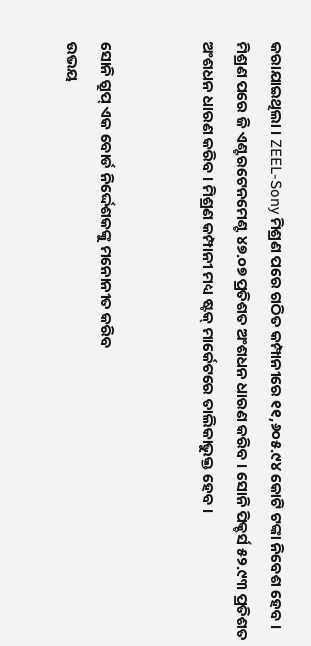କରାଯାଇଥିଲା । ZEEL-Sony ମିଶ୍ରଣ ପରେ ଗଠିତ କମ୍ପାନୀରେ ୧୧,୬୦୫.୯୪ କୋଟି ଟଙ୍କା ନିବେଶ ହେବ । ମିଶ୍ରଣ ପରେ ଜି ଏଣ୍ଟରଟେନମେଣ୍ଟ ୪୭.୦୭ ପ୍ରତିଶତ ଅଂଶଧନ ଧାରଣ କରିବ । ସୋନି ପିକ୍ଚର୍ସ ୫୨.୯୩ ପ୍ରତିଶତ ଅଂଶଧନ ଧାରଣ କରିବ । ମିଶ୍ରଣ କମ୍ପାନୀ ମଧ୍ୟ ଷ୍ଟକ୍ ମାର୍କେଟରେ ତାଲିକାଭୁକ୍ତ ହେବ ।


ସୋନି ଗ୍ରୁପ୍ ଏକ ବୋର୍ଡ ନିର୍ଦ୍ଦେଶକଙ୍କୁ ମନୋନୀତ କରିବ
ଉଭୟ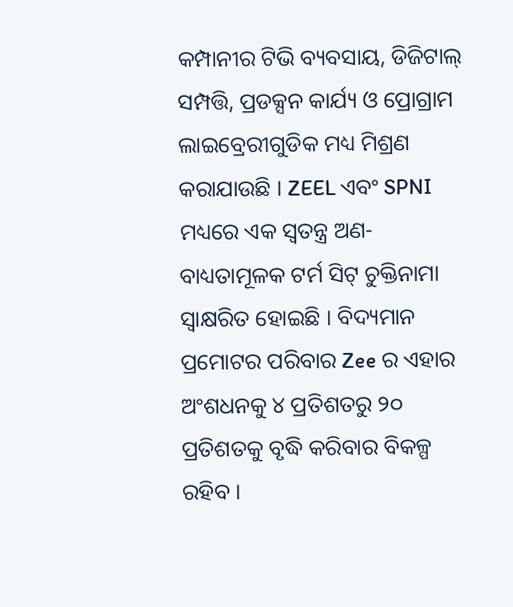କମ୍ପାନୀର ଟିଭି ବ୍ୟବସାୟ, ଡିଜିଟାଲ୍ ସମ୍ପତ୍ତି, ପ୍ରଡକ୍ସନ କାର୍ଯ୍ୟ ଓ ପ୍ରୋଗ୍ରାମ ଲାଇବ୍ରେରୀଗୁଡିକ ମଧ୍ୟ ମିଶ୍ରଣ କରାଯାଉଛି । ZEEL ଏବଂ SPNI ମଧ୍ୟରେ ଏକ ସ୍ୱତନ୍ତ୍ର ଅଣ-ବାଧ୍ୟତାମୂଳକ ଟର୍ମ ସିଟ୍ ଚୁକ୍ତିନାମା ସ୍ୱାକ୍ଷରିତ ହୋଇଛି । ବିଦ୍ୟମାନ ପ୍ରମୋଟର ପରିବାର Zee ର ଏହାର ଅଂଶଧନକୁ ୪ ପ୍ରତିଶତରୁ ୨୦ ପ୍ରତିଶତକୁ ବୃଦ୍ଧି କରିବାର ବିକଳ୍ପ ରହିବ ।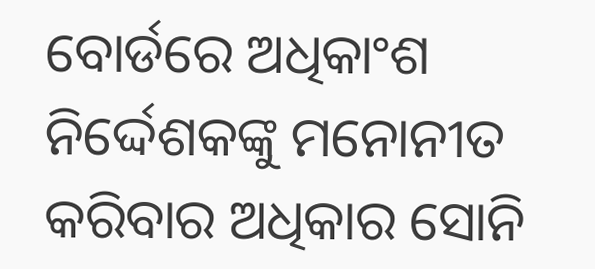ବୋର୍ଡରେ ଅଧିକାଂଶ ନିର୍ଦ୍ଦେଶକଙ୍କୁ ମନୋନୀତ କରିବାର ଅଧିକାର ସୋନି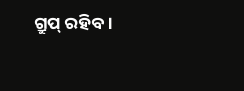ଗ୍ରୁପ୍ ରହିବ ।